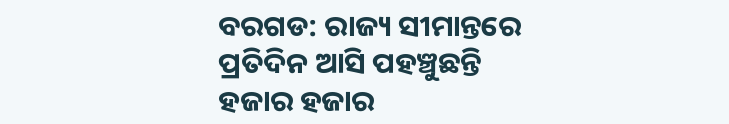ବରଗଡ: ରାଜ୍ୟ ସୀମାନ୍ତରେ ପ୍ରତିଦିନ ଆସି ପହଞ୍ଚୁଛନ୍ତି ହଜାର ହଜାର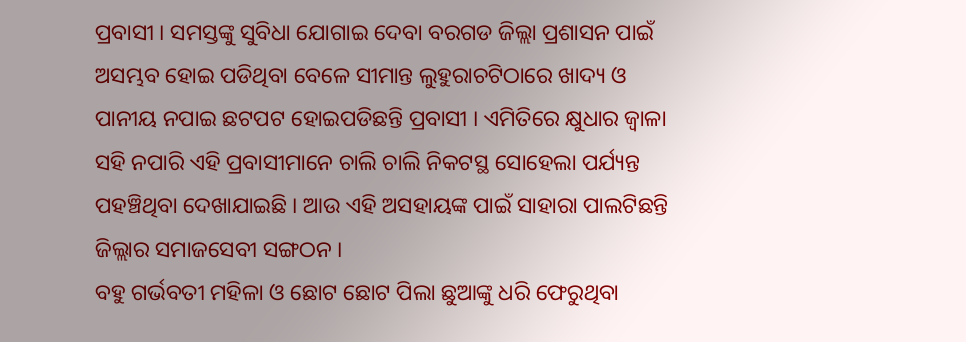ପ୍ରବାସୀ । ସମସ୍ତଙ୍କୁ ସୁବିଧା ଯୋଗାଇ ଦେବା ବରଗଡ ଜିଲ୍ଲା ପ୍ରଶାସନ ପାଇଁ ଅସମ୍ଭବ ହୋଇ ପଡିଥିବା ବେଳେ ସୀମାନ୍ତ ଲୁହୁରାଚଟିଠାରେ ଖାଦ୍ୟ ଓ ପାନୀୟ ନପାଇ ଛଟପଟ ହୋଇପଡିଛନ୍ତି ପ୍ରବାସୀ । ଏମିତିରେ କ୍ଷୁଧାର ଜ୍ବାଳା ସହି ନପାରି ଏହି ପ୍ରବାସୀମାନେ ଚାଲି ଚାଲି ନିକଟସ୍ଥ ସୋହେଲା ପର୍ଯ୍ୟନ୍ତ ପହଞ୍ଚିଥିବା ଦେଖାଯାଇଛି । ଆଉ ଏହି ଅସହାୟଙ୍କ ପାଇଁ ସାହାରା ପାଲଟିଛନ୍ତି ଜିଲ୍ଲାର ସମାଜସେବୀ ସଙ୍ଗଠନ ।
ବହୁ ଗର୍ଭବତୀ ମହିଳା ଓ ଛୋଟ ଛୋଟ ପିଲା ଛୁଆଙ୍କୁ ଧରି ଫେରୁଥିବା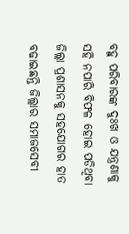ବହୁ ପରିବାରଙ୍କ ଦୁଃଖ ଓ ଯନ୍ତ୍ରଣାକୁ ସହି ନପାରି ବିଫଳ ହୋଇ ପଡିଥିବା ଜିଲ୍ଲା ପ୍ରଶାସନକୁ ସହଯୋଗର ହାତ ବଢାଇଛନ୍ତି ଜିଲ୍ଲାର ସମାଜସେବୀ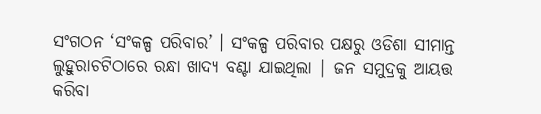ସଂଗଠନ ‘ସଂକଳ୍ପ ପରିବାର’ । ସଂକଳ୍ପ ପରିବାର ପକ୍ଷରୁ ଓଡିଶା ସୀମାନ୍ତ ଲୁହୁରାଚଟିଠାରେ ରନ୍ଧା ଖାଦ୍ୟ ବଣ୍ଟା ଯାଇଥିଲା | ଜନ ସମୁଦ୍ରକୁ ଆୟତ୍ତ କରିବା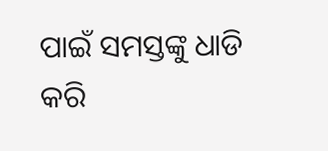ପାଇଁ ସମସ୍ତଙ୍କୁ ଧାଡି କରି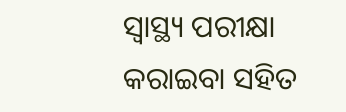ସ୍ବାସ୍ଥ୍ୟ ପରୀକ୍ଷା କରାଇବା ସହିତ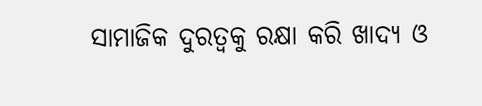ସାମାଜିକ ଦୁରତ୍ଵକୁ ରକ୍ଷା କରି ଖାଦ୍ୟ ଓ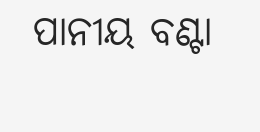ପାନୀୟ ବଣ୍ଟା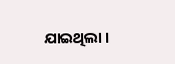ଯାଇଥିଲା ।